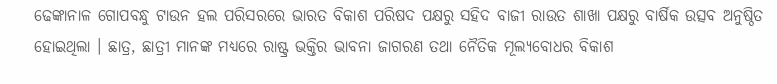ଢେଙ୍କାନାଳ ଗୋପବନ୍ଧୁ ଟାଉନ ହଲ ପରିସରରେ ଭାରତ ବିକାଶ ପରିଷଦ ପକ୍ଷରୁ ସହିଦ ବାଜୀ ରାଉତ ଶାଖା ପକ୍ଷରୁ ବାର୍ଷିକ ଉତ୍ସବ ଅନୁଷ୍ଠିତ ହୋଇଥିଲା । ଛାତ୍ର, ଛାତ୍ରୀ ମାନଙ୍କ ମଧ୍ୟରେ ରାଷ୍ଟ୍ର ଭକ୍ତିର ଭାବନା ଜାଗରଣ ତଥା ନୈତିକ ମୂଲ୍ୟବୋଧର ବିକାଶ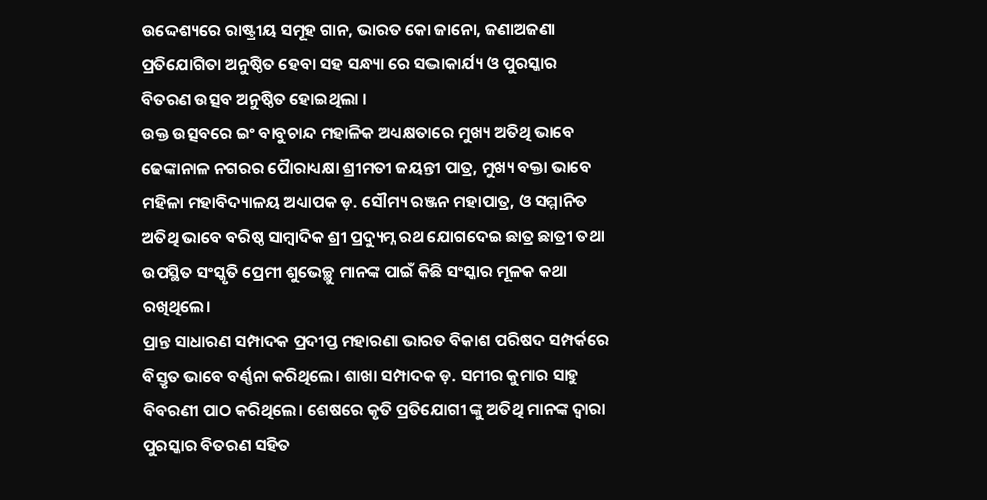ଉଦ୍ଦେଶ୍ୟରେ ରାଷ୍ଟ୍ରୀୟ ସମୂହ ଗାନ, ଭାରତ କୋ ଜାନୋ, ଜଣାଅଜଣା ପ୍ରତିଯୋଗିତା ଅନୁଷ୍ଠିତ ହେବା ସହ ସନ୍ଧ୍ୟା ରେ ସଦ୍ଭାକାର୍ଯ୍ୟ ଓ ପୁରସ୍କାର ବିତରଣ ଉତ୍ସବ ଅନୁଷ୍ଠିତ ହୋଇଥିଲା ।
ଉକ୍ତ ଉତ୍ସବରେ ଇଂ ବାବୁଚାନ୍ଦ ମହାଳିକ ଅଧ୍ୟକ୍ଷତାରେ ମୁଖ୍ୟ ଅତିଥି ଭାବେ ଢେଙ୍କାନାଳ ନଗରର ପୋୖରାଧ୍ୟକ୍ଷା ଶ୍ରୀମତୀ ଜୟନ୍ତୀ ପାତ୍ର, ମୁଖ୍ୟ ବକ୍ତା ଭାବେ ମହିଳା ମହାବିଦ୍ୟାଳୟ ଅଧ୍ୟାପକ ଡ଼. ସୌମ୍ୟ ରଞ୍ଜନ ମହାପାତ୍ର, ଓ ସମ୍ମାନିତ ଅତିଥି ଭାବେ ବରିଷ୍ଠ ସାମ୍ବାଦିକ ଶ୍ରୀ ପ୍ରଦ୍ୟୁମ୍ନ ରଥ ଯୋଗଦେଇ ଛାତ୍ର ଛାତ୍ରୀ ତଥା ଉପସ୍ଥିତ ସଂସ୍କୃତି ପ୍ରେମୀ ଶୁଭେଚ୍ଛୁ ମାନଙ୍କ ପାଇଁ କିଛି ସଂସ୍କାର ମୂଳକ କଥା ରଖିଥିଲେ।
ପ୍ରାନ୍ତ ସାଧାରଣ ସମ୍ପାଦକ ପ୍ରଦୀପ୍ତ ମହାରଣା ଭାରତ ବିକାଶ ପରିଷଦ ସମ୍ପର୍କରେ ବିସ୍ତୃତ ଭାବେ ବର୍ଣ୍ଣନା କରିଥିଲେ। ଶାଖା ସମ୍ପାଦକ ଡ଼. ସମୀର କୁମାର ସାହୁ ବିବରଣୀ ପାଠ କରିଥିଲେ। ଶେଷରେ କୃତି ପ୍ରତିଯୋଗୀ ଙ୍କୁ ଅତିଥି ମାନଙ୍କ ଦ୍ୱାରା ପୁରସ୍କାର ବିତରଣ ସହିତ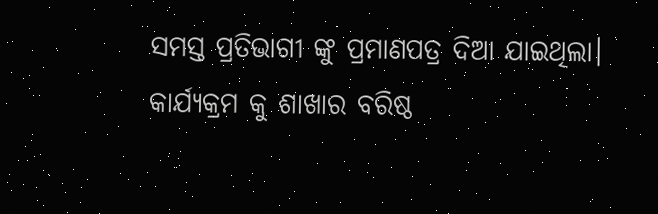ସମସ୍ତ ପ୍ରତିଭାଗୀ ଙ୍କୁ ପ୍ରମାଣପତ୍ର ଦିଆ ଯାଇଥିଲା। କାର୍ଯ୍ୟକ୍ରମ କୁ ଶାଖାର ବରିଷ୍ଠ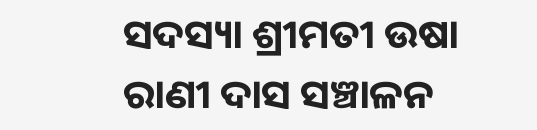ସଦସ୍ୟା ଶ୍ରୀମତୀ ଉଷା ରାଣୀ ଦାସ ସଞ୍ଚାଳନ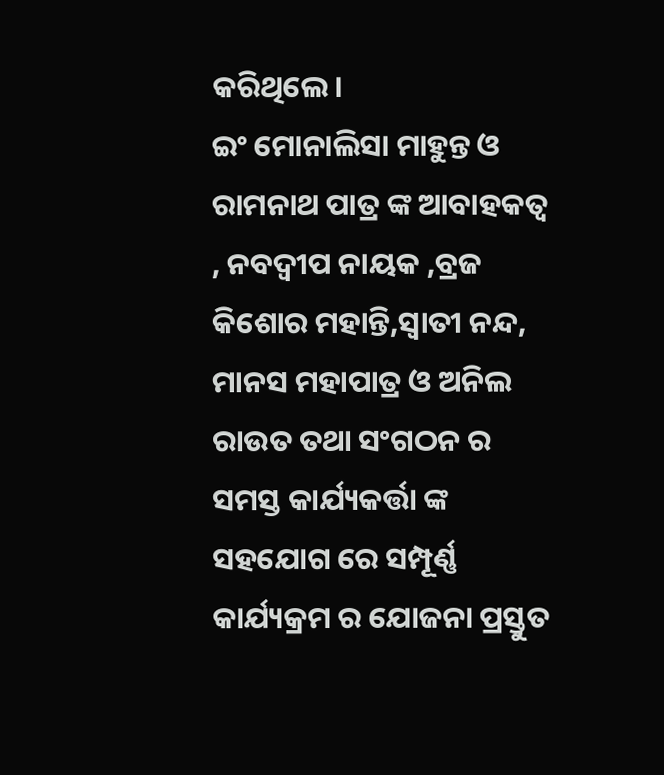କରିଥିଲେ।
ଇଂ ମୋନାଲିସା ମାହୁନ୍ତ ଓ ରାମନାଥ ପାତ୍ର ଙ୍କ ଆବାହକତ୍ୱ , ନବଦ୍ବୀପ ନାୟକ ,ବ୍ରଜ କିଶୋର ମହାନ୍ତି,ସ୍ୱାତୀ ନନ୍ଦ, ମାନସ ମହାପାତ୍ର ଓ ଅନିଲ ରାଉତ ତଥା ସଂଗଠନ ର ସମସ୍ତ କାର୍ଯ୍ୟକର୍ତ୍ତା ଙ୍କ ସହଯୋଗ ରେ ସମ୍ପୂର୍ଣ୍ଣ କାର୍ଯ୍ୟକ୍ରମ ର ଯୋଜନା ପ୍ରସ୍ତୁତ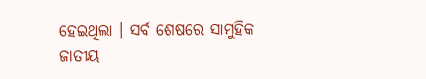ହେଇଥିଲା । ସର୍ବ ଶେଷରେ ସାମୁହିକ ଜାତୀୟ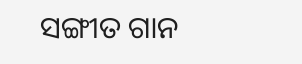ସଙ୍ଗୀତ ଗାନ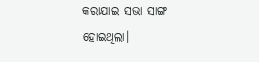କରାଯାଇ ସଭା ସାଙ୍ଗ ହୋଇଥିଲା।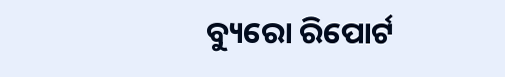ବ୍ୟୁରୋ ରିପୋର୍ଟ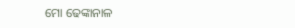ମୋ ଢେଙ୍କାନାଳ